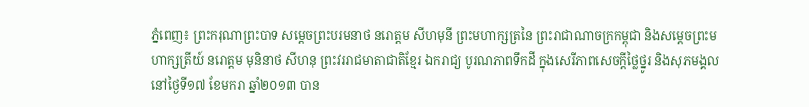ភ្នំពេញ៖ ព្រះករុណាព្រះបាទ សម្តេចព្រះបរមនាថ នរោត្តម សីហមុនី ព្រះមហាក្សត្រនៃ ព្រះរាជាណាចក្រកម្ពុជា និងសម្តេចព្រះមហាក្សត្រីយ៍ នរោត្តម មុនិនាថ សីហនុ ព្រះវររាជមាតាជាតិខ្មែរ ឯករាជ្យ បូរណភាពទឹកដី ក្នុងសេរីភាពសេចក្តីថ្លៃថ្នូរ និងសុភមង្គល នៅថ្ងៃទី១៧ ខែមករា ឆ្នាំ២០១៣ បាន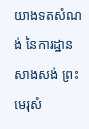យាងទតសំណង់ នៃការដ្ឋានសាងសង់ ព្រះមេរុសំ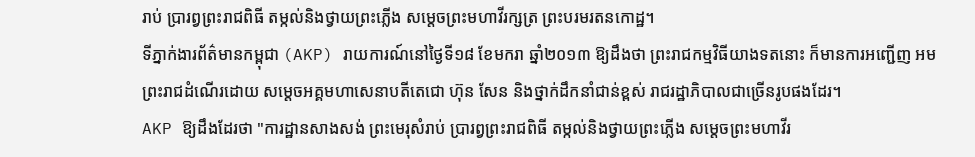រាប់ ប្រារព្វព្រះរាជពិធី តម្កល់និងថ្វាយព្រះភ្លើង សម្តេចព្រះមហាវីរក្សត្រ ព្រះបរមរតនកោដ្ឋ។
ទីភ្នាក់ងារព័ត៌មានកម្ពុជា (AKP) រាយការណ៍នៅថ្ងៃទី១៨ ខែមករា ឆ្នាំ២០១៣ ឱ្យដឹងថា ព្រះរាជកម្មវិធីយាងទតនោះ ក៏មានការអញ្ជើញ អមព្រះរាជដំណើរដោយ សម្តេចអគ្គមហាសេនាបតីតេជោ ហ៊ុន សែន និងថ្នាក់ដឹកនាំជាន់ខ្ពស់ រាជរដ្ឋាភិបាលជាច្រើនរូបផងដែរ។
AKP ឱ្យដឹងដែរថា "ការដ្ឋានសាងសង់ ព្រះមេរុសំរាប់ ប្រារព្វព្រះរាជពិធី តម្កល់និងថ្វាយព្រះភ្លើង សម្តេចព្រះមហាវីរ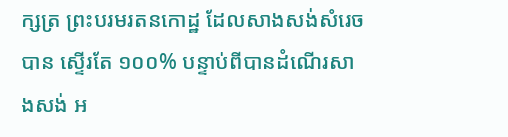ក្សត្រ ព្រះបរមរតនកោដ្ឋ ដែលសាងសង់សំរេចបាន ស្ទើរតែ ១០០% បន្ទាប់ពីបានដំណើរសាងសង់ អ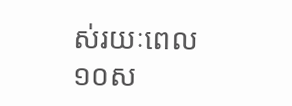ស់រយៈពេល១០ស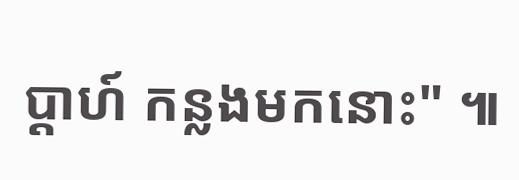ប្តាហ៍ កន្លងមកនោះ" ៕